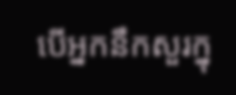បើអ្នកនឹកសួរក្នុ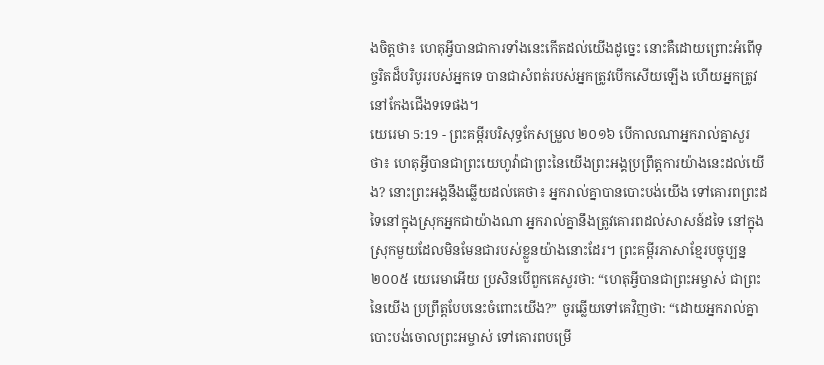ងចិត្តថា៖ ហេតុអ្វីបានជាការទាំងនេះកើតដល់យើងដូច្នេះ នោះគឺដោយព្រោះអំពើទុច្ចរិតដ៏បរិបូររបស់អ្នកទេ បានជាសំពត់របស់អ្នកត្រូវបើកសើយឡើង ហើយអ្នកត្រូវនៅកែងជើងទទេផង។
យេរេមា 5:19 - ព្រះគម្ពីរបរិសុទ្ធកែសម្រួល ២០១៦ បើកាលណាអ្នករាល់គ្នាសួរថា៖ ហេតុអ្វីបានជាព្រះយេហូវ៉ាជាព្រះនៃយើងព្រះអង្គប្រព្រឹត្តការយ៉ាងនេះដល់យើង? នោះព្រះអង្គនឹងឆ្លើយដល់គេថា៖ អ្នករាល់គ្នាបានបោះបង់យើង ទៅគោរពព្រះដទៃនៅក្នុងស្រុកអ្នកជាយ៉ាងណា អ្នករាល់គ្នានឹងត្រូវគោរពដល់សាសន៍ដទៃ នៅក្នុងស្រុកមួយដែលមិនមែនជារបស់ខ្លួនយ៉ាងនោះដែរ។ ព្រះគម្ពីរភាសាខ្មែរបច្ចុប្បន្ន ២០០៥ យេរេមាអើយ ប្រសិនបើពួកគេសួរថា: “ហេតុអ្វីបានជាព្រះអម្ចាស់ ជាព្រះនៃយើង ប្រព្រឹត្តបែបនេះចំពោះយើង?” ចូរឆ្លើយទៅគេវិញថា: “ដោយអ្នករាល់គ្នាបោះបង់ចោលព្រះអម្ចាស់ ទៅគោរពបម្រើ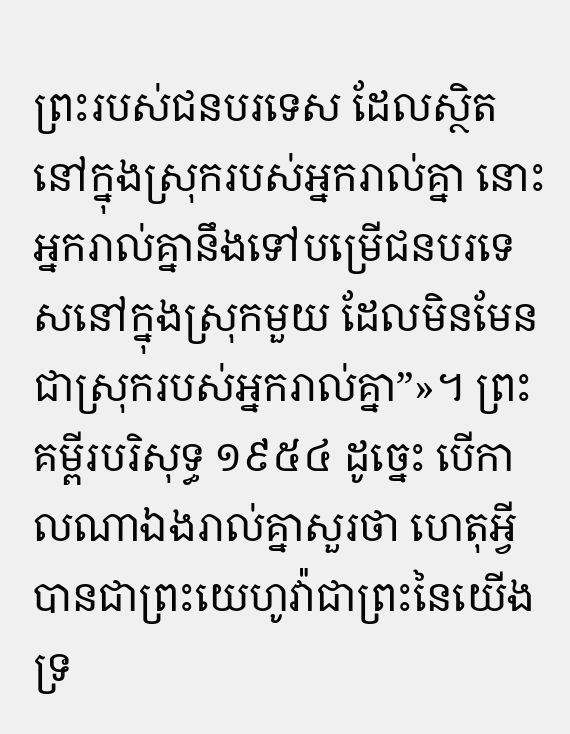ព្រះរបស់ជនបរទេស ដែលស្ថិតនៅក្នុងស្រុករបស់អ្នករាល់គ្នា នោះអ្នករាល់គ្នានឹងទៅបម្រើជនបរទេសនៅក្នុងស្រុកមួយ ដែលមិនមែនជាស្រុករបស់អ្នករាល់គ្នា”»។ ព្រះគម្ពីរបរិសុទ្ធ ១៩៥៤ ដូច្នេះ បើកាលណាឯងរាល់គ្នាសួរថា ហេតុអ្វីបានជាព្រះយេហូវ៉ាជាព្រះនៃយើង ទ្រ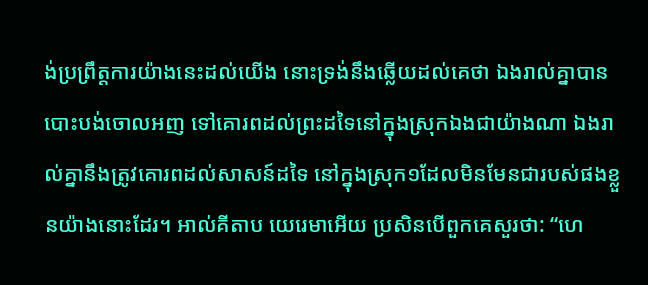ង់ប្រព្រឹត្តការយ៉ាងនេះដល់យើង នោះទ្រង់នឹងឆ្លើយដល់គេថា ឯងរាល់គ្នាបានបោះបង់ចោលអញ ទៅគោរពដល់ព្រះដទៃនៅក្នុងស្រុកឯងជាយ៉ាងណា ឯងរាល់គ្នានឹងត្រូវគោរពដល់សាសន៍ដទៃ នៅក្នុងស្រុក១ដែលមិនមែនជារបស់ផងខ្លួនយ៉ាងនោះដែរ។ អាល់គីតាប យេរេមាអើយ ប្រសិនបើពួកគេសួរថា: “ហេ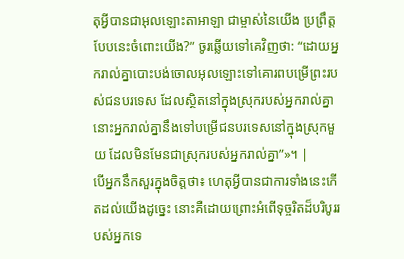តុអ្វីបានជាអុលឡោះតាអាឡា ជាម្ចាស់នៃយើង ប្រព្រឹត្តបែបនេះចំពោះយើង?” ចូរឆ្លើយទៅគេវិញថា: “ដោយអ្នករាល់គ្នាបោះបង់ចោលអុលឡោះទៅគោរពបម្រើព្រះរបស់ជនបរទេស ដែលស្ថិតនៅក្នុងស្រុករបស់អ្នករាល់គ្នា នោះអ្នករាល់គ្នានឹងទៅបម្រើជនបរទេសនៅក្នុងស្រុកមួយ ដែលមិនមែនជាស្រុករបស់អ្នករាល់គ្នា”»។ |
បើអ្នកនឹកសួរក្នុងចិត្តថា៖ ហេតុអ្វីបានជាការទាំងនេះកើតដល់យើងដូច្នេះ នោះគឺដោយព្រោះអំពើទុច្ចរិតដ៏បរិបូររបស់អ្នកទេ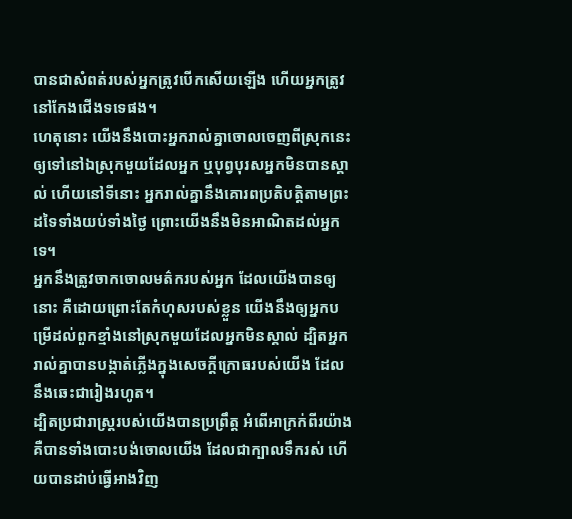បានជាសំពត់របស់អ្នកត្រូវបើកសើយឡើង ហើយអ្នកត្រូវនៅកែងជើងទទេផង។
ហេតុនោះ យើងនឹងបោះអ្នករាល់គ្នាចោលចេញពីស្រុកនេះ ឲ្យទៅនៅឯស្រុកមួយដែលអ្នក ឬបុព្វបុរសអ្នកមិនបានស្គាល់ ហើយនៅទីនោះ អ្នករាល់គ្នានឹងគោរពប្រតិបត្តិតាមព្រះដទៃទាំងយប់ទាំងថ្ងៃ ព្រោះយើងនឹងមិនអាណិតដល់អ្នកទេ។
អ្នកនឹងត្រូវចាកចោលមត៌ករបស់អ្នក ដែលយើងបានឲ្យនោះ គឺដោយព្រោះតែកំហុសរបស់ខ្លួន យើងនឹងឲ្យអ្នកបម្រើដល់ពួកខ្មាំងនៅស្រុកមួយដែលអ្នកមិនស្គាល់ ដ្បិតអ្នករាល់គ្នាបានបង្កាត់ភ្លើងក្នុងសេចក្ដីក្រោធរបស់យើង ដែលនឹងឆេះជារៀងរហូត។
ដ្បិតប្រជារាស្ត្ររបស់យើងបានប្រព្រឹត្ត អំពើអាក្រក់ពីរយ៉ាង គឺបានទាំងបោះបង់ចោលយើង ដែលជាក្បាលទឹករស់ ហើយបានដាប់ធ្វើអាងវិញ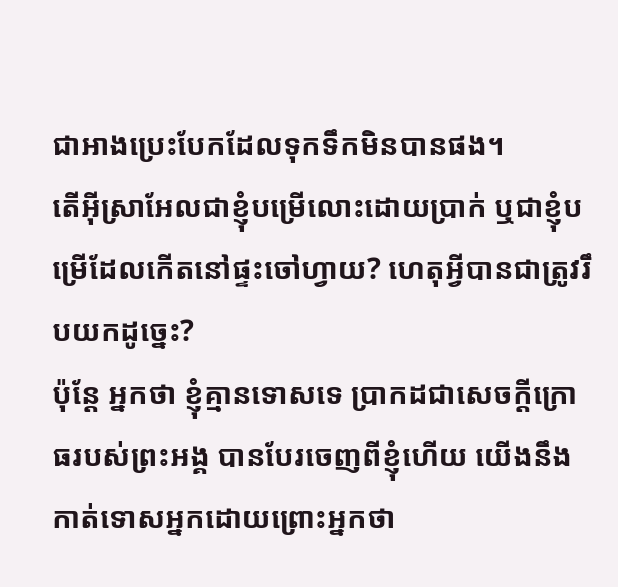ជាអាងប្រេះបែកដែលទុកទឹកមិនបានផង។
តើអ៊ីស្រាអែលជាខ្ញុំបម្រើលោះដោយប្រាក់ ឬជាខ្ញុំបម្រើដែលកើតនៅផ្ទះចៅហ្វាយ? ហេតុអ្វីបានជាត្រូវរឹបយកដូច្នេះ?
ប៉ុន្តែ អ្នកថា ខ្ញុំគ្មានទោសទេ ប្រាកដជាសេចក្ដីក្រោធរបស់ព្រះអង្គ បានបែរចេញពីខ្ញុំហើយ យើងនឹងកាត់ទោសអ្នកដោយព្រោះអ្នកថា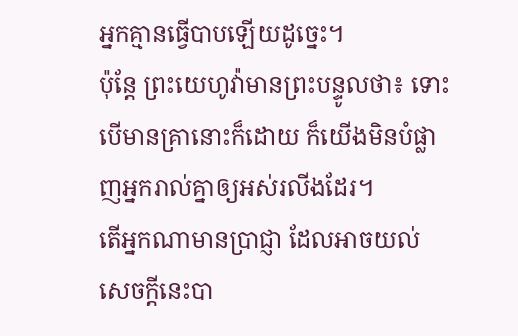អ្នកគ្មានធ្វើបាបឡើយដូច្នេះ។
ប៉ុន្តែ ព្រះយេហូវ៉ាមានព្រះបន្ទូលថា៖ ទោះបើមានគ្រានោះក៏ដោយ ក៏យើងមិនបំផ្លាញអ្នករាល់គ្នាឲ្យអស់រលីងដែរ។
តើអ្នកណាមានប្រាជ្ញា ដែលអាចយល់សេចក្ដីនេះបា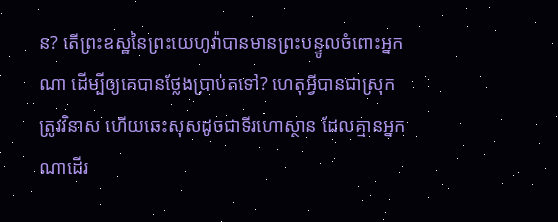ន? តើព្រះឧស្ឋនៃព្រះយេហូវ៉ាបានមានព្រះបន្ទូលចំពោះអ្នកណា ដើម្បីឲ្យគេបានថ្លែងប្រាប់តទៅ? ហេតុអ្វីបានជាស្រុកត្រូវវិនាស ហើយឆេះសុសដូចជាទីរហោស្ថាន ដែលគ្មានអ្នកណាដើរ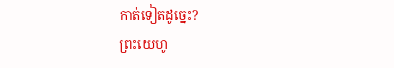កាត់ទៀតដូច្នេះ?
ព្រះយេហូ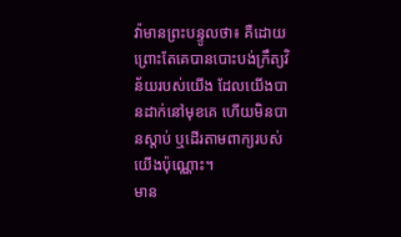វ៉ាមានព្រះបន្ទូលថា៖ គឺដោយព្រោះតែគេបានបោះបង់ក្រឹត្យវិន័យរបស់យើង ដែលយើងបានដាក់នៅមុខគេ ហើយមិនបានស្តាប់ ឬដើរតាមពាក្យរបស់យើងប៉ុណ្ណោះ។
មាន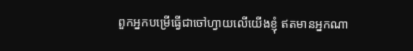ពួកអ្នកបម្រើធ្វើជាចៅហ្វាយលើយើងខ្ញុំ ឥតមានអ្នកណា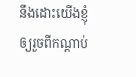នឹងដោះយើងខ្ញុំ ឲ្យរួចពីកណ្ដាប់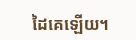ដៃគេឡើយ។